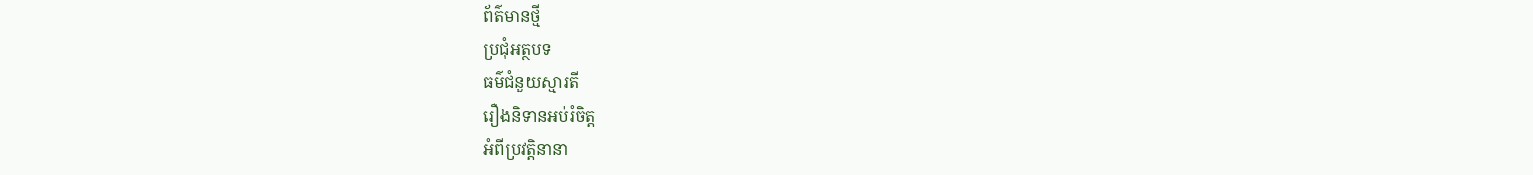ព័ត៌មានថ្មី
ប្រជុំអត្ថបទ
ធម៌ជំនួយស្មារតី
រឿងនិទានអប់រំចិត្ត
អំពីប្រវត្តិនានា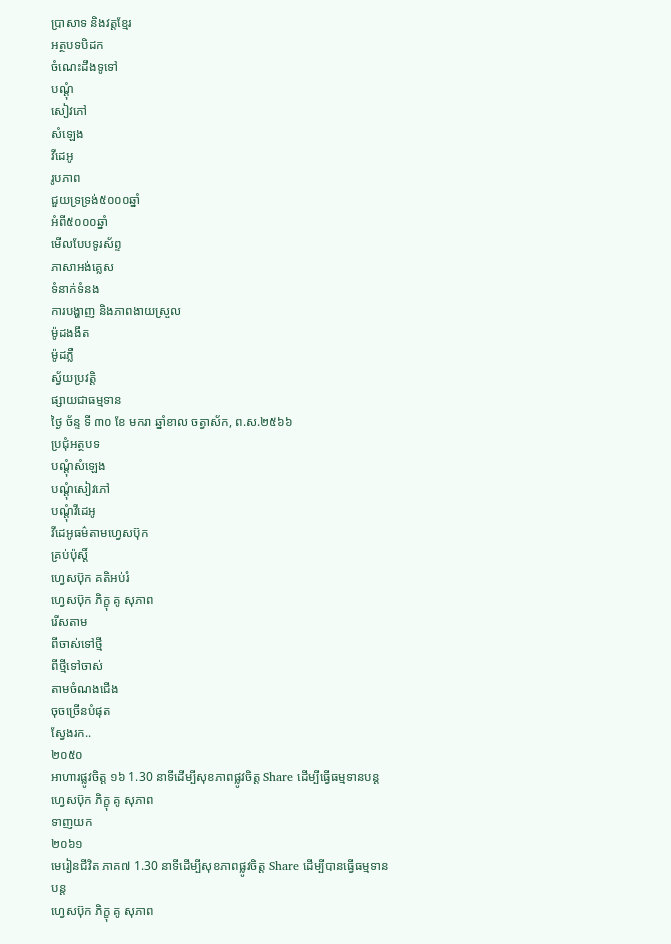ប្រាសាទ និងវត្តខ្មែរ
អត្ថបទបិដក
ចំណេះដឹងទូទៅ
បណ្តុំ
សៀវភៅ
សំឡេង
វីដេអូ
រូបភាព
ជួយទ្រទ្រង់៥០០០ឆ្នាំ
អំពី៥០០០ឆ្នាំ
មើលបែបទូរស័ព្ទ
ភាសាអង់គ្លេស
ទំនាក់ទំនង
ការបង្ហាញ និងភាពងាយស្រួល
ម៉ូដងងឹត
ម៉ូដភ្លឺ
ស្វ័យប្រវត្តិ
ផ្សាយជាធម្មទាន
ថ្ងៃ ច័ន្ទ ទី ៣០ ខែ មករា ឆ្នាំខាល ចត្វាស័ក, ព.ស.២៥៦៦
ប្រជុំអត្ថបទ
បណ្តុំសំឡេង
បណ្តុំសៀវភៅ
បណ្តុំវីដេអូ
វីដេអូធម៌តាមហ្វេសប៊ុក
គ្រប់ប៉ុស្ដិ៍
ហ្វេសប៊ុក គតិអប់រំ
ហ្វេសប៊ុក ភិក្ខុ គូ សុភាព
រើសតាម
ពីចាស់ទៅថ្មី
ពីថ្មីទៅចាស់
តាមចំណងជើង
ចុចច្រើនបំផុត
ស្វែងរក..
២០៥០
អាហារផ្លូវចិត្ត ១៦ 1.30 នាទីដើម្បីសុខភាពផ្លូវចិត្ត Share ដើម្បីធ្វើធម្មទានបន្ត
ហ្វេសប៊ុក ភិក្ខុ គូ សុភាព
ទាញយក
២០៦១
មេរៀនជីវិត ភាគ៧ 1.30 នាទីដើម្បីសុខភាពផ្លូវចិត្ត Share ដើម្បីបានធ្វើធម្មទានបន្ត
ហ្វេសប៊ុក ភិក្ខុ គូ សុភាព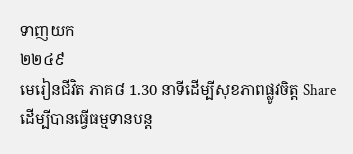ទាញយក
២២៤៩
មេរៀនជីវិត ភាគ៨ 1.30 នាទីដើម្បីសុខភាពផ្លូវចិត្ត Share ដើម្បីបានធ្វើធម្មទានបន្ត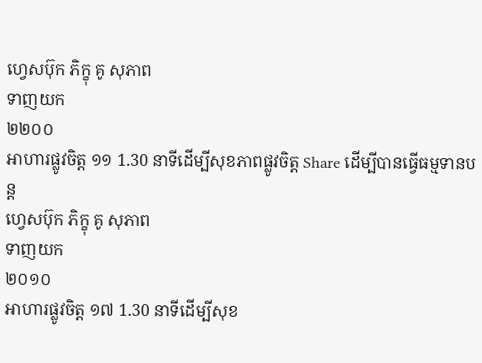ហ្វេសប៊ុក ភិក្ខុ គូ សុភាព
ទាញយក
២២០០
អាហារផ្លូវចិត្ត ១១ 1.30 នាទីដើម្បីសុខភាពផ្លូវចិត្ត Share ដើម្បីបានធ្វើធម្មទានបន្ត
ហ្វេសប៊ុក ភិក្ខុ គូ សុភាព
ទាញយក
២០១០
អាហារផ្លូវចិត្ត ១៧ 1.30 នាទីដើម្បីសុខ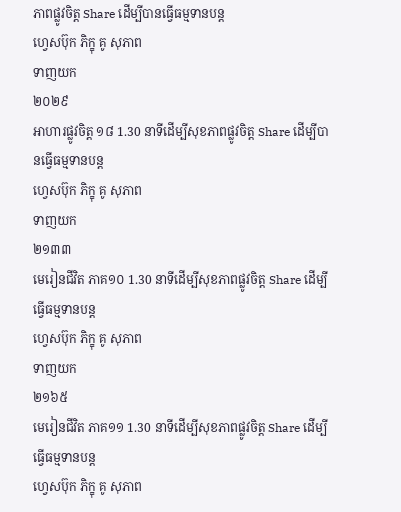ភាពផ្លូវចិត្ត Share ដើម្បីបានធ្វើធម្មទានបន្ត
ហ្វេសប៊ុក ភិក្ខុ គូ សុភាព
ទាញយក
២០២៩
អាហារផ្លូវចិត្ត ១៨ 1.30 នាទីដើម្បីសុខភាពផ្លូវចិត្ត Share ដើម្បីបានធ្វើធម្មទានបន្ត
ហ្វេសប៊ុក ភិក្ខុ គូ សុភាព
ទាញយក
២១៣៣
មេរៀនជីវិត ភាគ១០ 1.30 នាទីដើម្បីសុខភាពផ្លូវចិត្ត Share ដើម្បីធ្វើធម្មទានបន្ត
ហ្វេសប៊ុក ភិក្ខុ គូ សុភាព
ទាញយក
២១៦៥
មេរៀនជីវិត ភាគ១១ 1.30 នាទីដើម្បីសុខភាពផ្លូវចិត្ត Share ដើម្បីធ្វើធម្មទានបន្ត
ហ្វេសប៊ុក ភិក្ខុ គូ សុភាព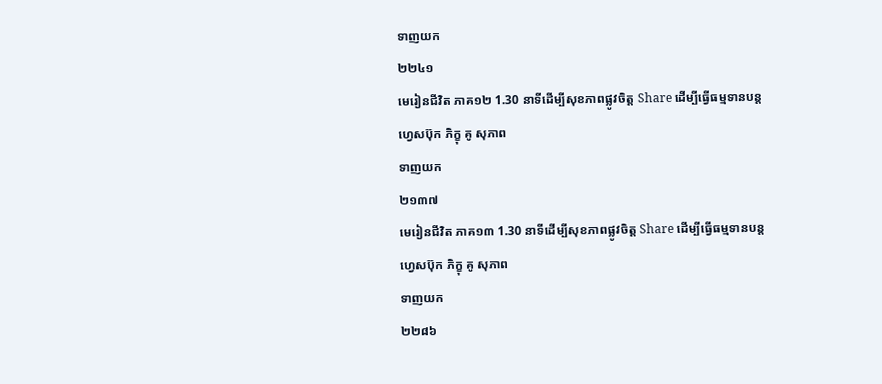ទាញយក
២២៤១
មេរៀនជីវិត ភាគ១២ 1.30 នាទីដើម្បីសុខភាពផ្លូវចិត្ត Share ដើម្បីធ្វើធម្មទានបន្ត
ហ្វេសប៊ុក ភិក្ខុ គូ សុភាព
ទាញយក
២១៣៧
មេរៀនជីវិត ភាគ១៣ 1.30 នាទីដើម្បីសុខភាពផ្លូវចិត្ត Share ដើម្បីធ្វើធម្មទានបន្ត
ហ្វេសប៊ុក ភិក្ខុ គូ សុភាព
ទាញយក
២២៨៦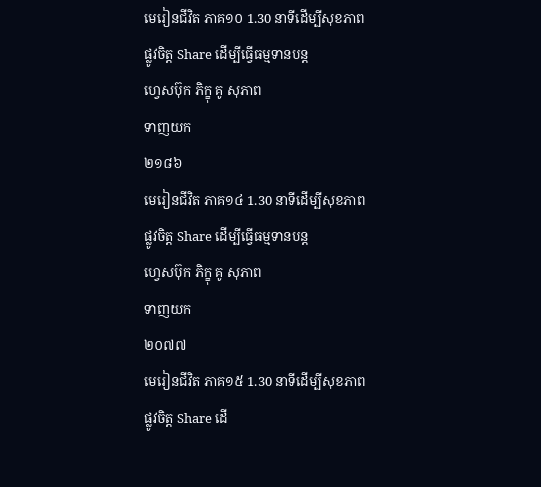មេរៀនជីវិត ភាគ១០ 1.30 នាទីដើម្បីសុខភាពផ្លូវចិត្ត Share ដើម្បីធ្វើធម្មទានបន្ត
ហ្វេសប៊ុក ភិក្ខុ គូ សុភាព
ទាញយក
២១៨៦
មេរៀនជីវិត ភាគ១៤ 1.30 នាទីដើម្បីសុខភាពផ្លូវចិត្ត Share ដើម្បីធ្វើធម្មទានបន្ត
ហ្វេសប៊ុក ភិក្ខុ គូ សុភាព
ទាញយក
២០៧៧
មេរៀនជីវិត ភាគ១៥ 1.30 នាទីដើម្បីសុខភាពផ្លូវចិត្ត Share ដើ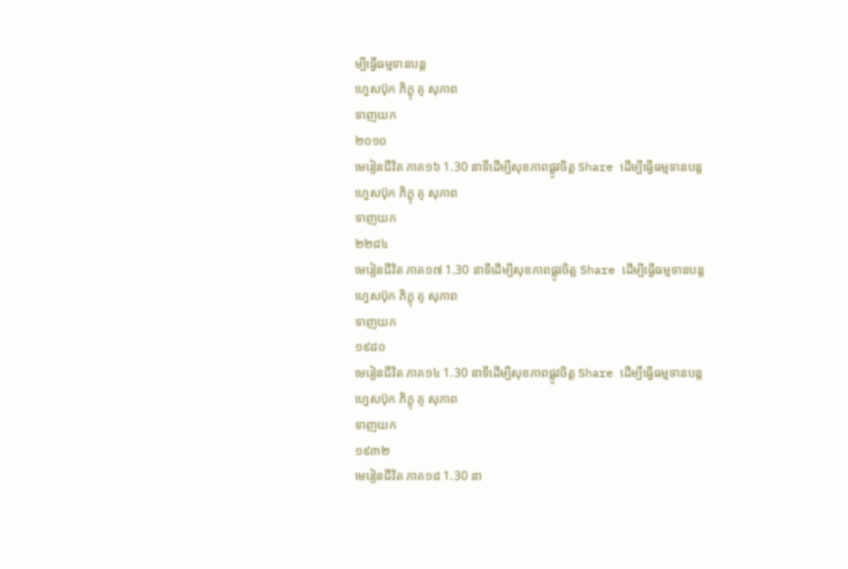ម្បីធ្វើធម្មទានបន្ត
ហ្វេសប៊ុក ភិក្ខុ គូ សុភាព
ទាញយក
២០១០
មេរៀនជីវិត ភាគ១៦ 1.30 នាទីដើម្បីសុខភាពផ្លូវចិត្ត Share ដើម្បីធ្វើធម្មទានបន្ត
ហ្វេសប៊ុក ភិក្ខុ គូ សុភាព
ទាញយក
២២៨៤
មេរៀនជីវិត ភាគ១៧ 1.30 នាទីដើម្បីសុខភាពផ្លូវចិត្ត Share ដើម្បីធ្វើធម្មទានបន្ត
ហ្វេសប៊ុក ភិក្ខុ គូ សុភាព
ទាញយក
១៩៨០
មេរៀនជីវិត ភាគ១៤ 1.30 នាទីដើម្បីសុខភាពផ្លូវចិត្ត Share ដើម្បីធ្វើធម្មទានបន្ត
ហ្វេសប៊ុក ភិក្ខុ គូ សុភាព
ទាញយក
១៩៣២
មេរៀនជីវិត ភាគ១៨ 1.30 នា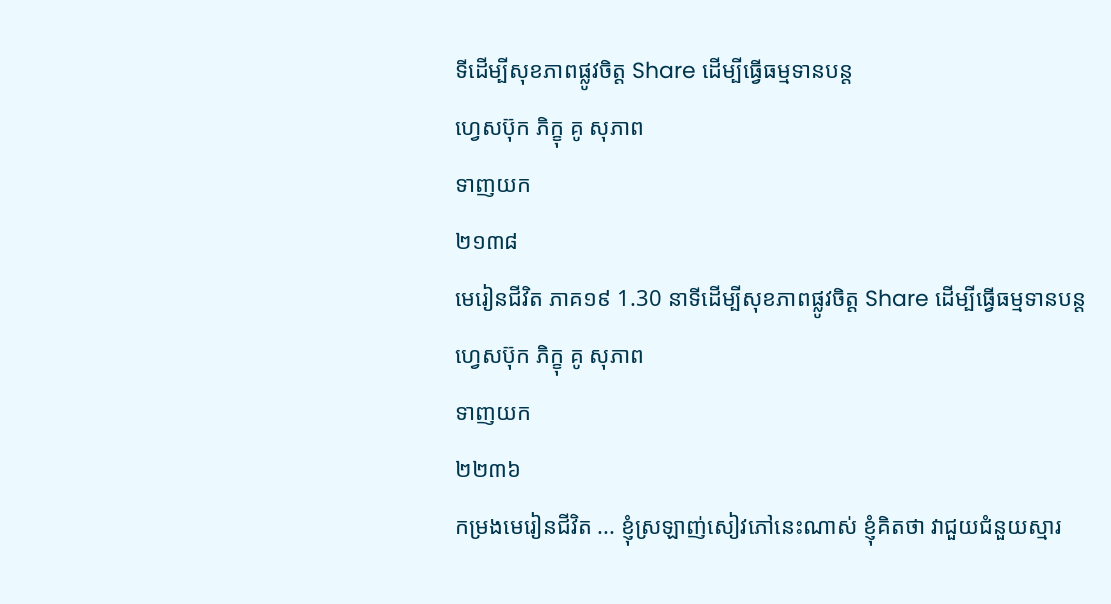ទីដើម្បីសុខភាពផ្លូវចិត្ត Share ដើម្បីធ្វើធម្មទានបន្ត
ហ្វេសប៊ុក ភិក្ខុ គូ សុភាព
ទាញយក
២១៣៨
មេរៀនជីវិត ភាគ១៩ 1.30 នាទីដើម្បីសុខភាពផ្លូវចិត្ត Share ដើម្បីធ្វើធម្មទានបន្ត
ហ្វេសប៊ុក ភិក្ខុ គូ សុភាព
ទាញយក
២២៣៦
កម្រងមេរៀនជីវិត ... ខ្ញុំស្រឡាញ់សៀវភៅនេះណាស់ ខ្ញុំគិតថា វាជួយជំនួយស្មារ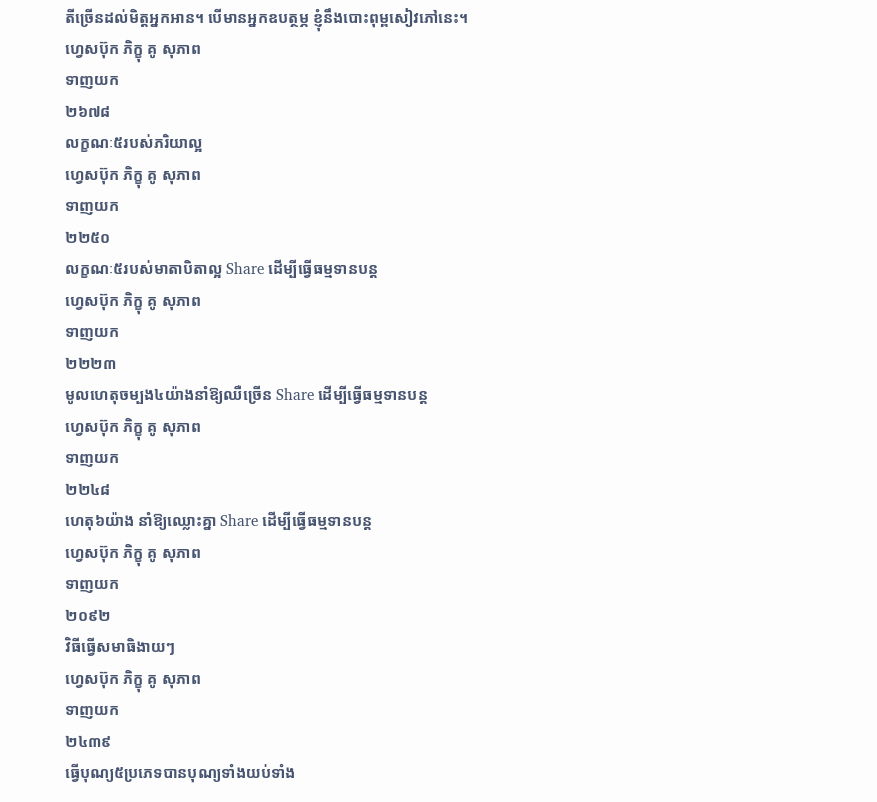តីច្រើនដល់មិត្តអ្នកអាន។ បើមានអ្នកឧបត្ថម្ភ ខ្ញុំនឹងបោះពុម្ពសៀវភៅនេះ។
ហ្វេសប៊ុក ភិក្ខុ គូ សុភាព
ទាញយក
២៦៧៨
លក្ខណៈ៥របស់ភរិយាល្អ
ហ្វេសប៊ុក ភិក្ខុ គូ សុភាព
ទាញយក
២២៥០
លក្ខណៈ៥របស់មាតាបិតាល្អ Share ដើម្បីធ្វើធម្មទានបន្ត
ហ្វេសប៊ុក ភិក្ខុ គូ សុភាព
ទាញយក
២២២៣
មូលហេតុចម្បង៤យ៉ាងនាំឱ្យឈឺច្រើន Share ដើម្បីធ្វើធម្មទានបន្ត
ហ្វេសប៊ុក ភិក្ខុ គូ សុភាព
ទាញយក
២២៤៨
ហេតុ៦យ៉ាង នាំឱ្យឈ្លោះគ្នា Share ដើម្បីធ្វើធម្មទានបន្ត
ហ្វេសប៊ុក ភិក្ខុ គូ សុភាព
ទាញយក
២០៩២
វិធីធ្វើសមាធិងាយៗ
ហ្វេសប៊ុក ភិក្ខុ គូ សុភាព
ទាញយក
២៤៣៩
ធ្វើបុណ្យ៥ប្រភេទបានបុណ្យទាំងយប់ទាំង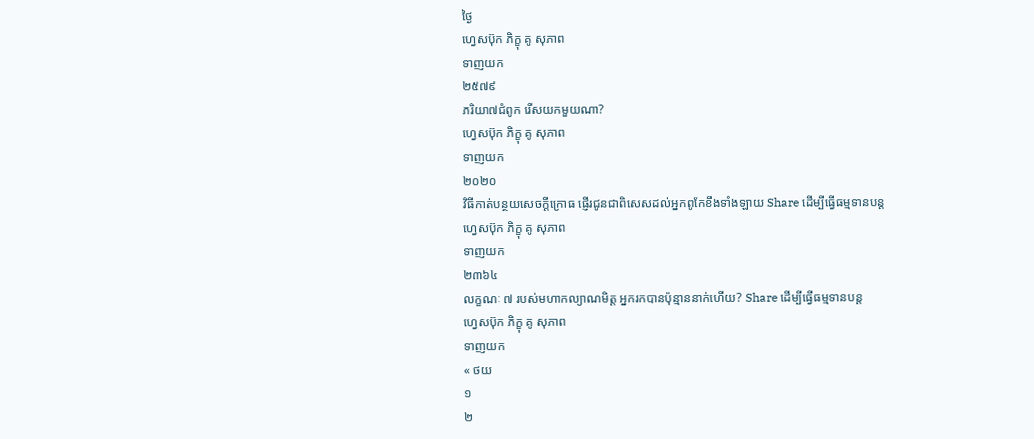ថ្ងៃ
ហ្វេសប៊ុក ភិក្ខុ គូ សុភាព
ទាញយក
២៥៧៩
ភរិយា៧ជំពូក រើសយកមួយណា?
ហ្វេសប៊ុក ភិក្ខុ គូ សុភាព
ទាញយក
២០២០
វិធីកាត់បន្ថយសេចក្ដីក្រោធ ផ្ញើរជូនជាពិសេសដល់អ្នកពូកែខឹងទាំងឡាយ Share ដើម្បីធ្វើធម្មទានបន្ត
ហ្វេសប៊ុក ភិក្ខុ គូ សុភាព
ទាញយក
២៣៦៤
លក្ខណៈ ៧ របស់មហាកល្យាណមិត្ត អ្នករកបានប៉ុន្មាននាក់ហើយ? Share ដើម្បីធ្វើធម្មទានបន្ត
ហ្វេសប៊ុក ភិក្ខុ គូ សុភាព
ទាញយក
« ថយ
១
២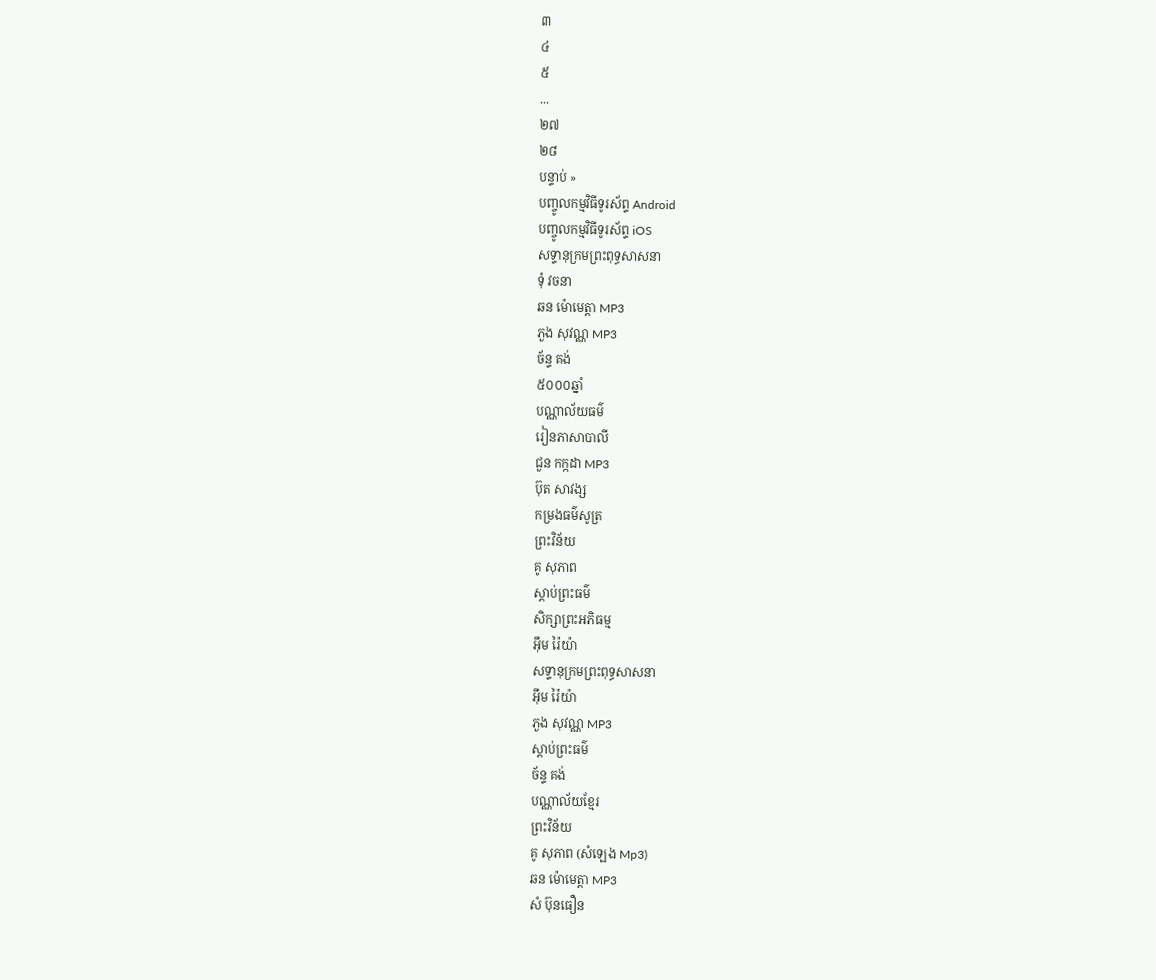៣
៤
៥
...
២៧
២៨
បន្ទាប់ »
បញ្ចូលកម្មវិធីទូរស័ព្ទ Android
បញ្ចូលកម្មវិធីទូរស័ព្ទ iOS
សទ្ទានុក្រមព្រះពុទ្ធសាសនា
ទុំ វចនា
ឆន ម៉ោមេត្តា MP3
ភួង សុវណ្ណ MP3
ច័ន្ទ គង់
៥០០០ឆ្នាំ
បណ្ណាល័យធម៌
រៀនភាសាបាលី
ជួន កក្កដា MP3
ប៊ុត សាវង្ស
កម្រងធម៌សូត្រ
ព្រះវិន័យ
គូ សុភាព
ស្តាប់ព្រះធម៌
សិក្សាព្រះអភិធម្ម
អ៊ឹម រ៉ៃយ៉ា
សទ្ទានុក្រមព្រះពុទ្ធសាសនា
អ៊ឹម រ៉ៃយ៉ា
ភួង សុវណ្ណ MP3
ស្តាប់ព្រះធម៌
ច័ន្ទ គង់
បណ្ណាល័យខ្មែរ
ព្រះវិន័យ
គូ សុភាព (សំឡេង Mp3)
ឆន ម៉ោមេត្តា MP3
សំ ប៊ុនធឿន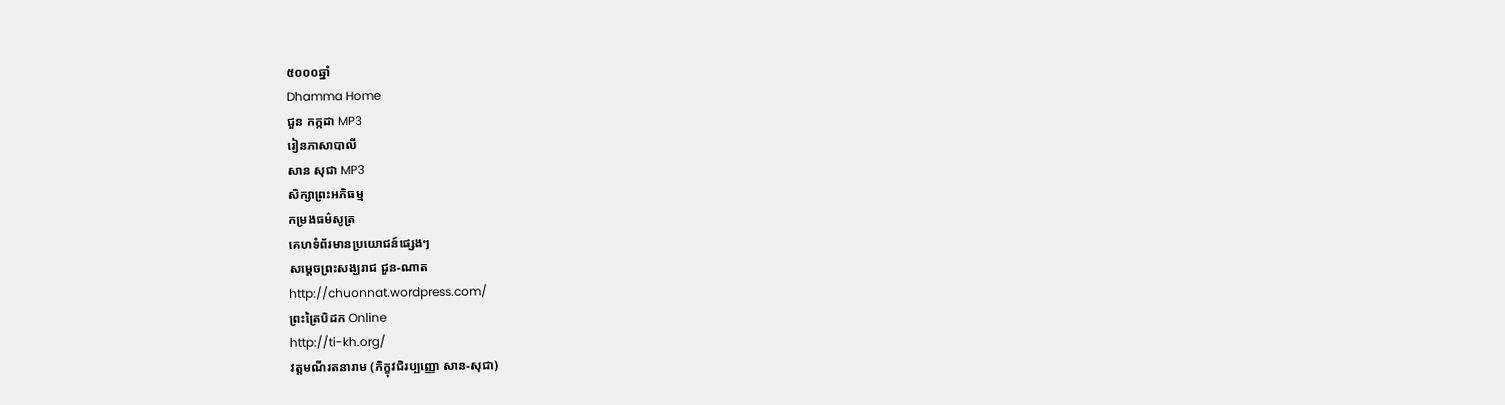៥០០០ឆ្នាំ
Dhamma Home
ជួន កក្កដា MP3
រៀនភាសាបាលី
សាន សុជា MP3
សិក្សាព្រះអភិធម្ម
កម្រងធម៌សូត្រ
គេហទំព័រមានប្រយោជន៍ផ្សេងៗ
សម្តេចព្រះសង្ឃរាជ ជួន-ណាត
http://chuonnat.wordpress.com/
ព្រះត្រៃបិដក Online
http://ti-kh.org/
វត្តមណីរតនារាម (ភិក្ខុវជិរប្បញ្ញោ សាន-សុជា)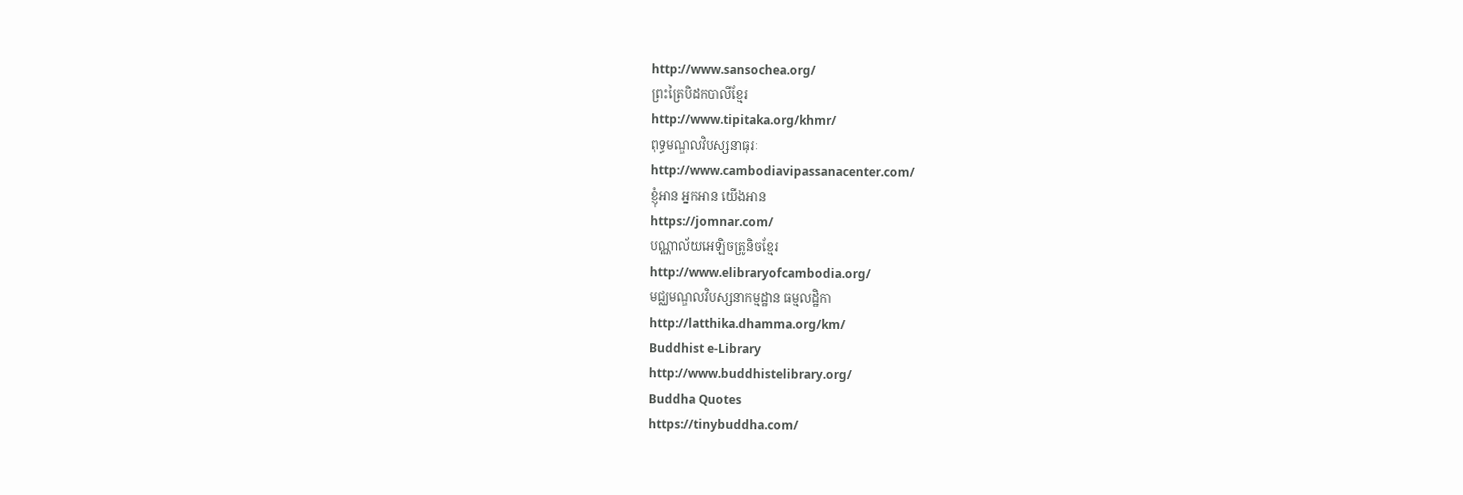http://www.sansochea.org/
ព្រះត្រៃបិដកបាលីខ្មែរ
http://www.tipitaka.org/khmr/
ពុទ្ធមណ្ឌលវិបស្សនាធុរៈ
http://www.cambodiavipassanacenter.com/
ខ្ញុំអាន អ្នកអាន យើងអាន
https://jomnar.com/
បណ្ណាល័យអេឡិចត្រូនិចខ្មែរ
http://www.elibraryofcambodia.org/
មជ្ឈមណ្ឌលវិបស្សនាកម្មដ្ឋាន ធម្មលដ្ឋិកា
http://latthika.dhamma.org/km/
Buddhist e-Library
http://www.buddhistelibrary.org/
Buddha Quotes
https://tinybuddha.com/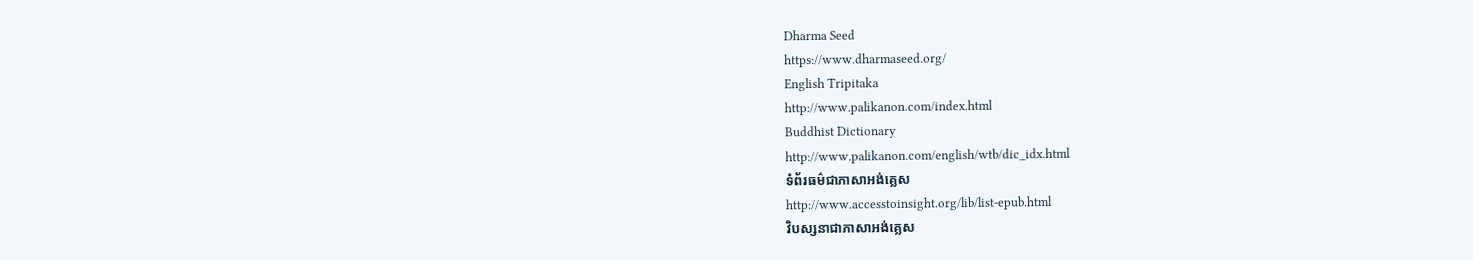Dharma Seed
https://www.dharmaseed.org/
English Tripitaka
http://www.palikanon.com/index.html
Buddhist Dictionary
http://www.palikanon.com/english/wtb/dic_idx.html
ទំព័រធម៌ជាភាសាអង់គ្លេស
http://www.accesstoinsight.org/lib/list-epub.html
វិបស្សនាជាភាសាអង់គ្លេស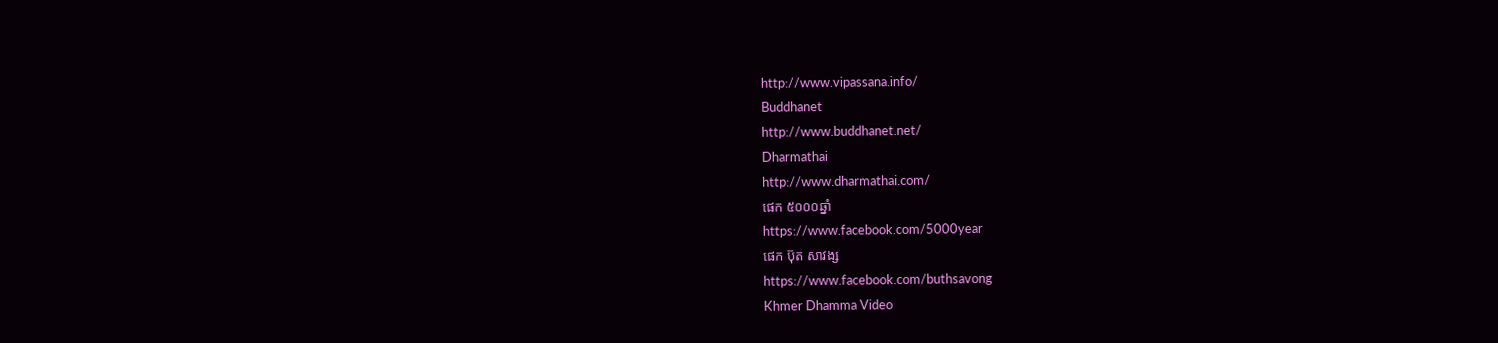http://www.vipassana.info/
Buddhanet
http://www.buddhanet.net/
Dharmathai
http://www.dharmathai.com/
ផេក ៥០០០ឆ្នាំ
https://www.facebook.com/5000year
ផេក ប៊ុត សាវង្ស
https://www.facebook.com/buthsavong
Khmer Dhamma Video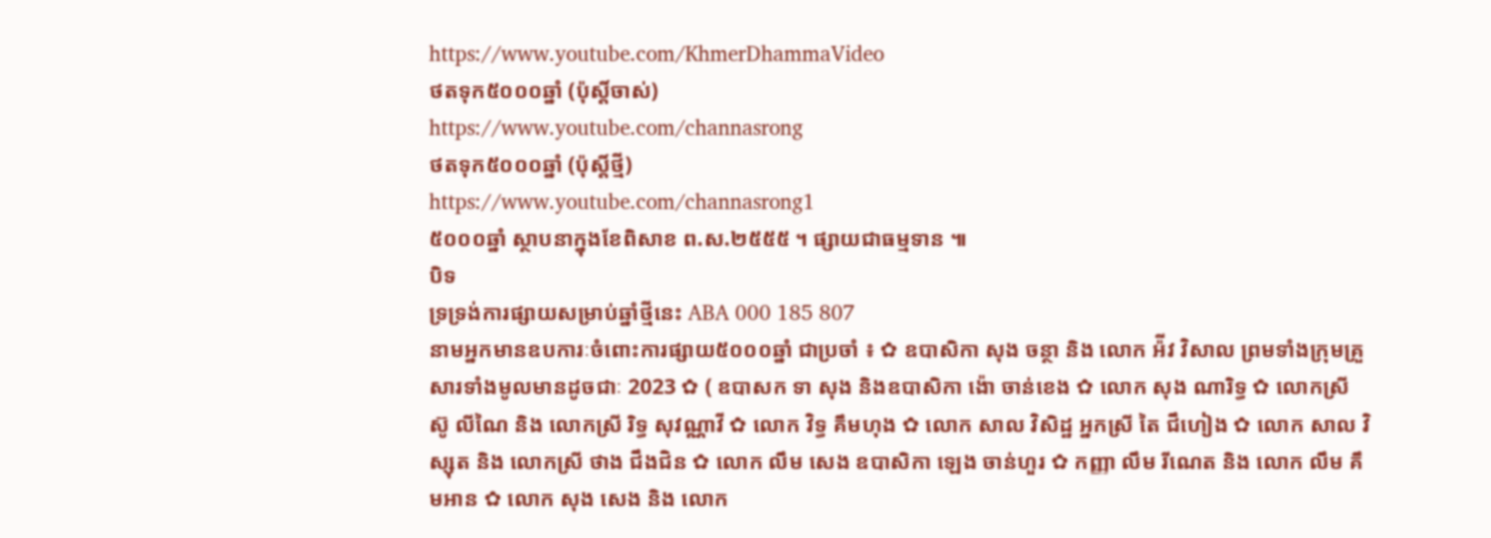https://www.youtube.com/KhmerDhammaVideo
ថតទុក៥០០០ឆ្នាំ (ប៉ុស្តិ៍ចាស់)
https://www.youtube.com/channasrong
ថតទុក៥០០០ឆ្នាំ (ប៉ុស្តិ៍ថ្មី)
https://www.youtube.com/channasrong1
៥០០០ឆ្នាំ ស្ថាបនាក្នុងខែពិសាខ ព.ស.២៥៥៥ ។ ផ្សាយជាធម្មទាន ៕
បិទ
ទ្រទ្រង់ការផ្សាយសម្រាប់ឆ្នាំថ្មីនេះ ABA 000 185 807
នាមអ្នកមានឧបការៈចំពោះការផ្សាយ៥០០០ឆ្នាំ ជាប្រចាំ ៖ ✿ ឧបាសិកា សុង ចន្ថា និង លោក អ៉ីវ វិសាល ព្រមទាំងក្រុមគ្រួសារទាំងមូលមានដូចជាៈ 2023 ✿ ( ឧបាសក ទា សុង និងឧបាសិកា ង៉ោ ចាន់ខេង ✿ លោក សុង ណារិទ្ធ ✿ លោកស្រី ស៊ូ លីណៃ និង លោកស្រី រិទ្ធ សុវណ្ណាវី ✿ លោក វិទ្ធ គឹមហុង ✿ លោក សាល វិសិដ្ឋ អ្នកស្រី តៃ ជឹហៀង ✿ លោក សាល វិស្សុត និង លោកស្រី ថាង ជឹងជិន ✿ លោក លឹម សេង ឧបាសិកា ឡេង ចាន់ហួរ ✿ កញ្ញា លឹម រីណេត និង លោក លឹម គឹមអាន ✿ លោក សុង សេង និង លោក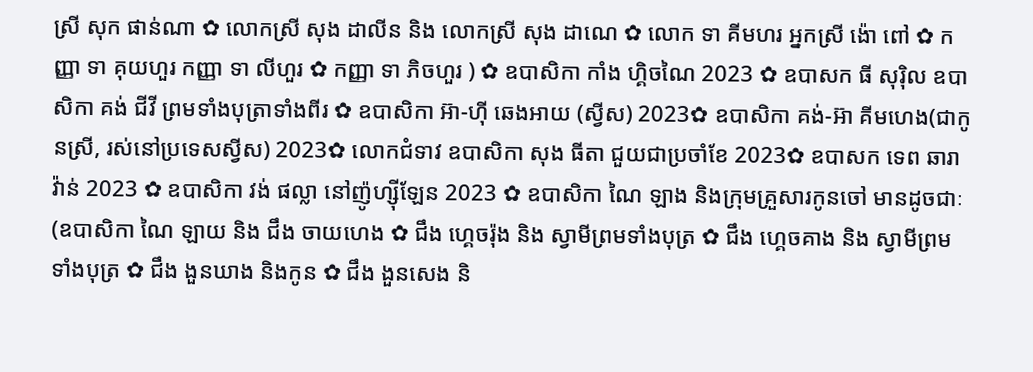ស្រី សុក ផាន់ណា ✿ លោកស្រី សុង ដាលីន និង លោកស្រី សុង ដាណេ ✿ លោក ទា គីមហរ អ្នកស្រី ង៉ោ ពៅ ✿ កញ្ញា ទា គុយហួរ កញ្ញា ទា លីហួរ ✿ កញ្ញា ទា ភិចហួរ ) ✿ ឧបាសិកា កាំង ហ្គិចណៃ 2023 ✿ ឧបាសក ធី សុរ៉ិល ឧបាសិកា គង់ ជីវី ព្រមទាំងបុត្រាទាំងពីរ ✿ ឧបាសិកា អ៊ា-ហុី ឆេងអាយ (ស្វីស) 2023✿ ឧបាសិកា គង់-អ៊ា គីមហេង(ជាកូនស្រី, រស់នៅប្រទេសស្វីស) 2023✿ លោកជំទាវ ឧបាសិកា សុង ធីតា ជួយជាប្រចាំខែ 2023✿ ឧបាសក ទេព ឆារាវ៉ាន់ 2023 ✿ ឧបាសិកា វង់ ផល្លា នៅញ៉ូហ្ស៊ីឡែន 2023 ✿ ឧបាសិកា ណៃ ឡាង និងក្រុមគ្រួសារកូនចៅ មានដូចជាៈ (ឧបាសិកា ណៃ ឡាយ និង ជឹង ចាយហេង ✿ ជឹង ហ្គេចរ៉ុង និង ស្វាមីព្រមទាំងបុត្រ ✿ ជឹង ហ្គេចគាង និង ស្វាមីព្រមទាំងបុត្រ ✿ ជឹង ងួនឃាង និងកូន ✿ ជឹង ងួនសេង និ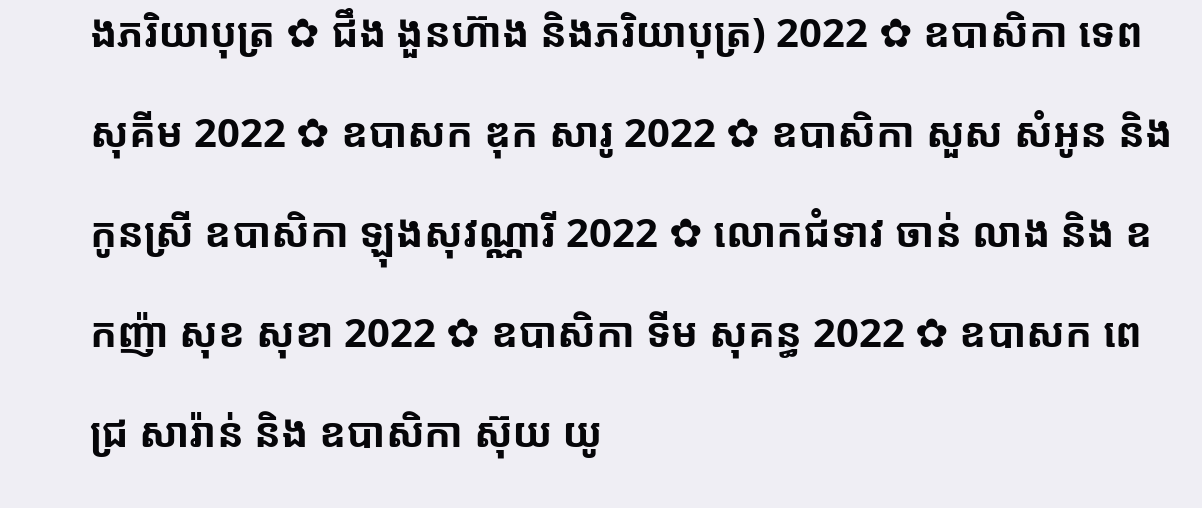ងភរិយាបុត្រ ✿ ជឹង ងួនហ៊ាង និងភរិយាបុត្រ) 2022 ✿ ឧបាសិកា ទេព សុគីម 2022 ✿ ឧបាសក ឌុក សារូ 2022 ✿ ឧបាសិកា សួស សំអូន និងកូនស្រី ឧបាសិកា ឡុងសុវណ្ណារី 2022 ✿ លោកជំទាវ ចាន់ លាង និង ឧកញ៉ា សុខ សុខា 2022 ✿ ឧបាសិកា ទីម សុគន្ធ 2022 ✿ ឧបាសក ពេជ្រ សារ៉ាន់ និង ឧបាសិកា ស៊ុយ យូ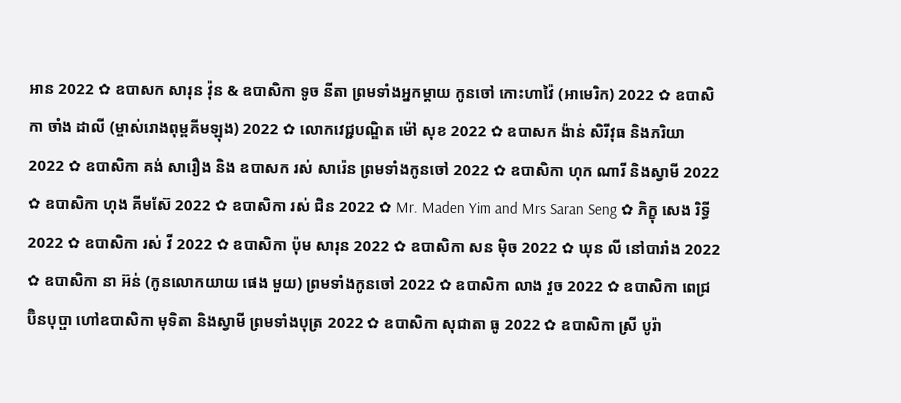អាន 2022 ✿ ឧបាសក សារុន វ៉ុន & ឧបាសិកា ទូច នីតា ព្រមទាំងអ្នកម្តាយ កូនចៅ កោះហាវ៉ៃ (អាមេរិក) 2022 ✿ ឧបាសិកា ចាំង ដាលី (ម្ចាស់រោងពុម្ពគីមឡុង) 2022 ✿ លោកវេជ្ជបណ្ឌិត ម៉ៅ សុខ 2022 ✿ ឧបាសក ង៉ាន់ សិរីវុធ និងភរិយា 2022 ✿ ឧបាសិកា គង់ សារឿង និង ឧបាសក រស់ សារ៉េន ព្រមទាំងកូនចៅ 2022 ✿ ឧបាសិកា ហុក ណារី និងស្វាមី 2022 ✿ ឧបាសិកា ហុង គីមស៊ែ 2022 ✿ ឧបាសិកា រស់ ជិន 2022 ✿ Mr. Maden Yim and Mrs Saran Seng ✿ ភិក្ខុ សេង រិទ្ធី 2022 ✿ ឧបាសិកា រស់ វី 2022 ✿ ឧបាសិកា ប៉ុម សារុន 2022 ✿ ឧបាសិកា សន ម៉ិច 2022 ✿ ឃុន លី នៅបារាំង 2022 ✿ ឧបាសិកា នា អ៊ន់ (កូនលោកយាយ ផេង មួយ) ព្រមទាំងកូនចៅ 2022 ✿ ឧបាសិកា លាង វួច 2022 ✿ ឧបាសិកា ពេជ្រ ប៊ិនបុប្ផា ហៅឧបាសិកា មុទិតា និងស្វាមី ព្រមទាំងបុត្រ 2022 ✿ ឧបាសិកា សុជាតា ធូ 2022 ✿ ឧបាសិកា ស្រី បូរ៉ា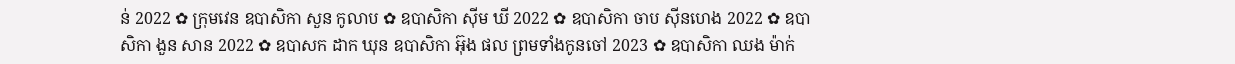ន់ 2022 ✿ ក្រុមវេន ឧបាសិកា សួន កូលាប ✿ ឧបាសិកា ស៊ីម ឃី 2022 ✿ ឧបាសិកា ចាប ស៊ីនហេង 2022 ✿ ឧបាសិកា ងួន សាន 2022 ✿ ឧបាសក ដាក ឃុន ឧបាសិកា អ៊ុង ផល ព្រមទាំងកូនចៅ 2023 ✿ ឧបាសិកា ឈង ម៉ាក់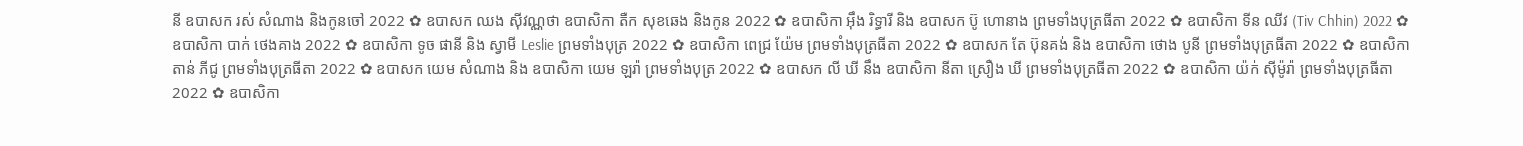នី ឧបាសក រស់ សំណាង និងកូនចៅ 2022 ✿ ឧបាសក ឈង សុីវណ្ណថា ឧបាសិកា តឺក សុខឆេង និងកូន 2022 ✿ ឧបាសិកា អុឹង រិទ្ធារី និង ឧបាសក ប៊ូ ហោនាង ព្រមទាំងបុត្រធីតា 2022 ✿ ឧបាសិកា ទីន ឈីវ (Tiv Chhin) 2022 ✿ ឧបាសិកា បាក់ ថេងគាង 2022 ✿ ឧបាសិកា ទូច ផានី និង ស្វាមី Leslie ព្រមទាំងបុត្រ 2022 ✿ ឧបាសិកា ពេជ្រ យ៉ែម ព្រមទាំងបុត្រធីតា 2022 ✿ ឧបាសក តែ ប៊ុនគង់ និង ឧបាសិកា ថោង បូនី ព្រមទាំងបុត្រធីតា 2022 ✿ ឧបាសិកា តាន់ ភីជូ ព្រមទាំងបុត្រធីតា 2022 ✿ ឧបាសក យេម សំណាង និង ឧបាសិកា យេម ឡរ៉ា ព្រមទាំងបុត្រ 2022 ✿ ឧបាសក លី ឃី នឹង ឧបាសិកា នីតា ស្រឿង ឃី ព្រមទាំងបុត្រធីតា 2022 ✿ ឧបាសិកា យ៉ក់ សុីម៉ូរ៉ា ព្រមទាំងបុត្រធីតា 2022 ✿ ឧបាសិកា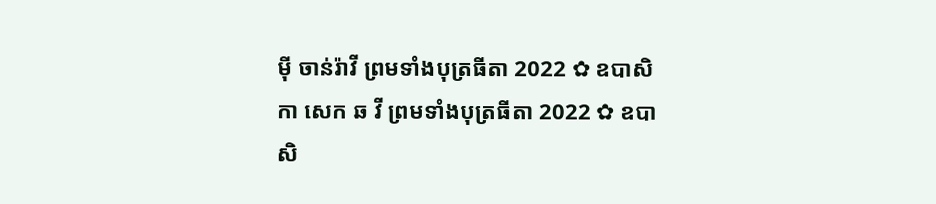មុី ចាន់រ៉ាវី ព្រមទាំងបុត្រធីតា 2022 ✿ ឧបាសិកា សេក ឆ វី ព្រមទាំងបុត្រធីតា 2022 ✿ ឧបាសិ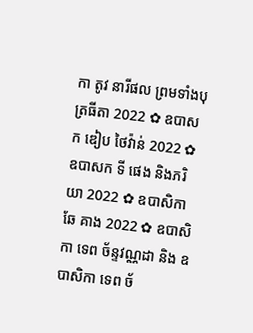កា តូវ នារីផល ព្រមទាំងបុត្រធីតា 2022 ✿ ឧបាសក ឌៀប ថៃវ៉ាន់ 2022 ✿ ឧបាសក ទី ផេង និងភរិយា 2022 ✿ ឧបាសិកា ឆែ គាង 2022 ✿ ឧបាសិកា ទេព ច័ន្ទវណ្ណដា និង ឧបាសិកា ទេព ច័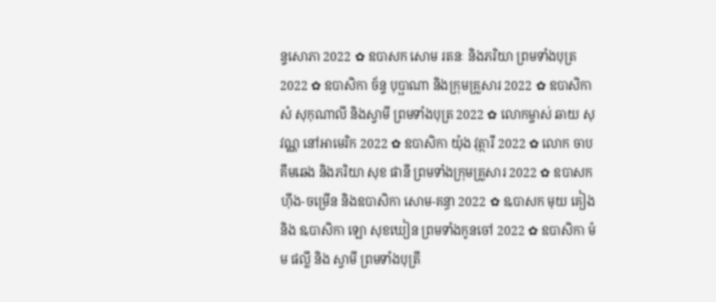ន្ទសោភា 2022 ✿ ឧបាសក សោម រតនៈ និងភរិយា ព្រមទាំងបុត្រ 2022 ✿ ឧបាសិកា ច័ន្ទ បុប្ផាណា និងក្រុមគ្រួសារ 2022 ✿ ឧបាសិកា សំ សុកុណាលី និងស្វាមី ព្រមទាំងបុត្រ 2022 ✿ លោកម្ចាស់ ឆាយ សុវណ្ណ នៅអាមេរិក 2022 ✿ ឧបាសិកា យ៉ុង វុត្ថារី 2022 ✿ លោក ចាប គឹមឆេង និងភរិយា សុខ ផានី ព្រមទាំងក្រុមគ្រួសារ 2022 ✿ ឧបាសក ហ៊ីង-ចម្រើន និងឧបាសិកា សោម-គន្ធា 2022 ✿ ឩបាសក មុយ គៀង និង ឩបាសិកា ឡោ សុខឃៀន ព្រមទាំងកូនចៅ 2022 ✿ ឧបាសិកា ម៉ម ផល្លី និង ស្វាមី ព្រមទាំងបុត្រី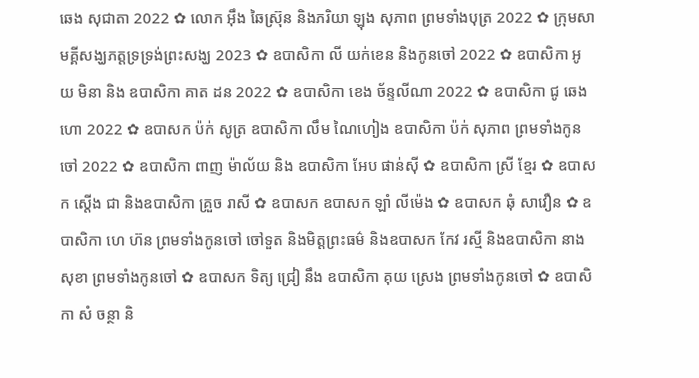ឆេង សុជាតា 2022 ✿ លោក អ៊ឹង ឆៃស្រ៊ុន និងភរិយា ឡុង សុភាព ព្រមទាំងបុត្រ 2022 ✿ ក្រុមសាមគ្គីសង្ឃភត្តទ្រទ្រង់ព្រះសង្ឃ 2023 ✿ ឧបាសិកា លី យក់ខេន និងកូនចៅ 2022 ✿ ឧបាសិកា អូយ មិនា និង ឧបាសិកា គាត ដន 2022 ✿ ឧបាសិកា ខេង ច័ន្ទលីណា 2022 ✿ ឧបាសិកា ជូ ឆេងហោ 2022 ✿ ឧបាសក ប៉ក់ សូត្រ ឧបាសិកា លឹម ណៃហៀង ឧបាសិកា ប៉ក់ សុភាព ព្រមទាំងកូនចៅ 2022 ✿ ឧបាសិកា ពាញ ម៉ាល័យ និង ឧបាសិកា អែប ផាន់ស៊ី ✿ ឧបាសិកា ស្រី ខ្មែរ ✿ ឧបាសក ស្តើង ជា និងឧបាសិកា គ្រួច រាសី ✿ ឧបាសក ឧបាសក ឡាំ លីម៉េង ✿ ឧបាសក ឆុំ សាវឿន ✿ ឧបាសិកា ហេ ហ៊ន ព្រមទាំងកូនចៅ ចៅទួត និងមិត្តព្រះធម៌ និងឧបាសក កែវ រស្មី និងឧបាសិកា នាង សុខា ព្រមទាំងកូនចៅ ✿ ឧបាសក ទិត្យ ជ្រៀ នឹង ឧបាសិកា គុយ ស្រេង ព្រមទាំងកូនចៅ ✿ ឧបាសិកា សំ ចន្ថា និ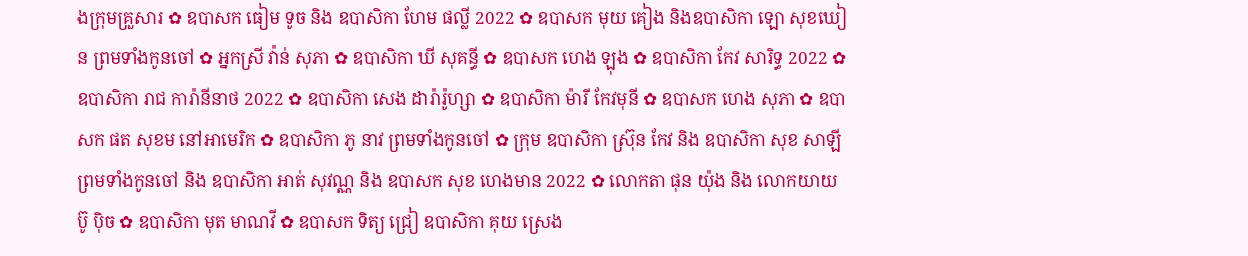ងក្រុមគ្រួសារ ✿ ឧបាសក ធៀម ទូច និង ឧបាសិកា ហែម ផល្លី 2022 ✿ ឧបាសក មុយ គៀង និងឧបាសិកា ឡោ សុខឃៀន ព្រមទាំងកូនចៅ ✿ អ្នកស្រី វ៉ាន់ សុភា ✿ ឧបាសិកា ឃី សុគន្ធី ✿ ឧបាសក ហេង ឡុង ✿ ឧបាសិកា កែវ សារិទ្ធ 2022 ✿ ឧបាសិកា រាជ ការ៉ានីនាថ 2022 ✿ ឧបាសិកា សេង ដារ៉ារ៉ូហ្សា ✿ ឧបាសិកា ម៉ារី កែវមុនី ✿ ឧបាសក ហេង សុភា ✿ ឧបាសក ផត សុខម នៅអាមេរិក ✿ ឧបាសិកា ភូ នាវ ព្រមទាំងកូនចៅ ✿ ក្រុម ឧបាសិកា ស្រ៊ុន កែវ និង ឧបាសិកា សុខ សាឡី ព្រមទាំងកូនចៅ និង ឧបាសិកា អាត់ សុវណ្ណ និង ឧបាសក សុខ ហេងមាន 2022 ✿ លោកតា ផុន យ៉ុង និង លោកយាយ ប៊ូ ប៉ិច ✿ ឧបាសិកា មុត មាណវី ✿ ឧបាសក ទិត្យ ជ្រៀ ឧបាសិកា គុយ ស្រេង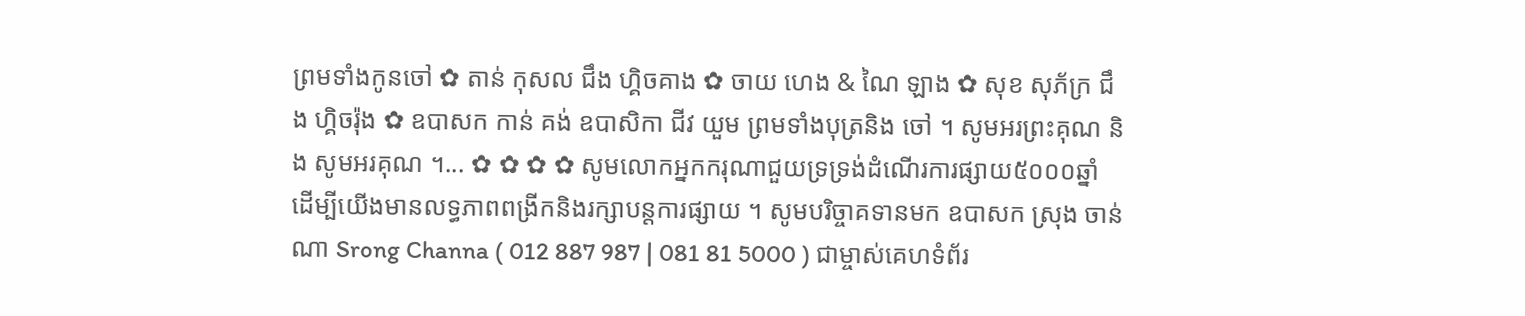ព្រមទាំងកូនចៅ ✿ តាន់ កុសល ជឹង ហ្គិចគាង ✿ ចាយ ហេង & ណៃ ឡាង ✿ សុខ សុភ័ក្រ ជឹង ហ្គិចរ៉ុង ✿ ឧបាសក កាន់ គង់ ឧបាសិកា ជីវ យួម ព្រមទាំងបុត្រនិង ចៅ ។ សូមអរព្រះគុណ និង សូមអរគុណ ។... ✿ ✿ ✿ ✿ សូមលោកអ្នកករុណាជួយទ្រទ្រង់ដំណើរការផ្សាយ៥០០០ឆ្នាំ ដើម្បីយើងមានលទ្ធភាពពង្រីកនិងរក្សាបន្តការផ្សាយ ។ សូមបរិច្ចាគទានមក ឧបាសក ស្រុង ចាន់ណា Srong Channa ( 012 887 987 | 081 81 5000 ) ជាម្ចាស់គេហទំព័រ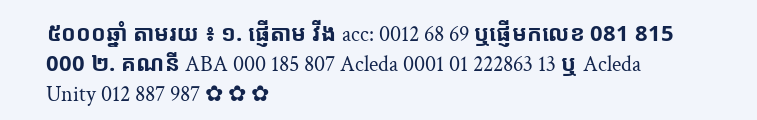៥០០០ឆ្នាំ តាមរយ ៖ ១. ផ្ញើតាម វីង acc: 0012 68 69 ឬផ្ញើមកលេខ 081 815 000 ២. គណនី ABA 000 185 807 Acleda 0001 01 222863 13 ឬ Acleda Unity 012 887 987 ✿ ✿ ✿